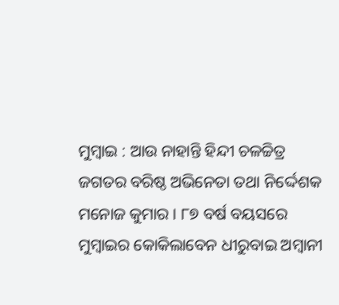ମୁମ୍ବାଇ : ଆଉ ନାହାନ୍ତି ହିନ୍ଦୀ ଚଳଚ୍ଚିତ୍ର ଜଗତର ବରିଷ୍ଠ ଅଭିନେତା ତଥା ନିର୍ଦ୍ଦେଶକ ମନୋଜ କୁମାର । ୮୭ ବର୍ଷ ବୟସରେ ମୁମ୍ବାଇର କୋକିଲାବେନ ଧୀରୁବାଇ ଅମ୍ବାନୀ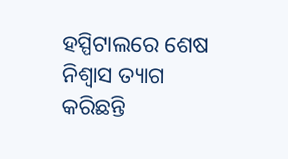ହସ୍ପିଟାଲରେ ଶେଷ ନିଶ୍ୱାସ ତ୍ୟାଗ କରିଛନ୍ତି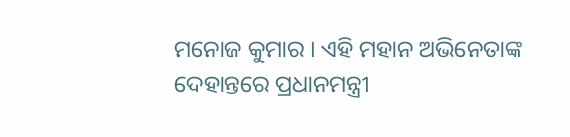ମନୋଜ କୁମାର । ଏହି ମହାନ ଅଭିନେତାଙ୍କ ଦେହାନ୍ତରେ ପ୍ରଧାନମନ୍ତ୍ରୀ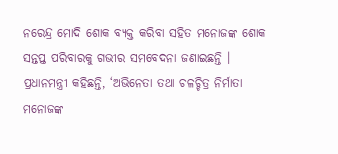ନରେନ୍ଦ୍ର ମୋଦି ଶୋକ ବ୍ୟକ୍ତ କରିବା ସହିତ ମନୋଜଙ୍କ ଶୋକ ସନ୍ତପ୍ତ ପରିବାରକୁ ଗଭୀର ସମବେଦନା ଜଣାଇଛନ୍ତି ।
ପ୍ରଧାନମନ୍ତ୍ରୀ କହିଛନ୍ତି, ‘ଅଭିନେତା ତଥା ଚଳଚ୍ଚିତ୍ର ନିର୍ମାତା ମନୋଜଙ୍କ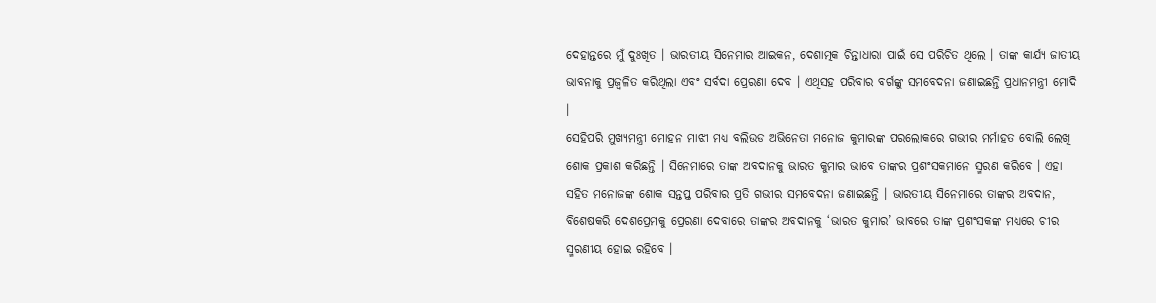ଦେହାନ୍ତରେ ମୁଁ ଦୁଃଖିତ । ଭାରତୀୟ ସିନେମାର ଆଇକନ, ଦେଶାତ୍ମକ ଚିନ୍ତାଧାରା ପାଇଁ ସେ ପରିଚିତ ଥିଲେ । ତାଙ୍କ କାର୍ଯ୍ୟ ଜାତୀୟ ଭାବନାକୁ ପ୍ରଜ୍ବଳିତ କରିଥିଲା ଏବଂ ସର୍ବଦା ପ୍ରେରଣା ଦେବ । ଏଥିସହ ପରିବାର ବର୍ଗଙ୍କୁ ସମବେଦନା ଜଣାଇଛନ୍ତି ପ୍ରଧାନମନ୍ତ୍ରୀ ମୋଦି ।
ସେହିପରି ମୁଖ୍ୟମନ୍ତ୍ରୀ ମୋହନ ମାଝୀ ମଧ୍ୟ ବଲିଉଡ ଅଭିନେତା ମନୋଜ କୁମାରଙ୍କ ପରଲୋକରେ ଗଭୀର ମର୍ମାହତ ବୋଲି ଲେଖି ଶୋକ ପ୍ରକାଶ କରିଛନ୍ତି । ସିନେମାରେ ତାଙ୍କ ଅବଦାନକୁ ଭାରତ କୁମାର ଭାବେ ତାଙ୍କର ପ୍ରଶଂସକମାନେ ସ୍ମରଣ କରିବେ । ଏହା ସହିତ ମନୋଜଙ୍କ ଶୋକ ସନ୍ତପ୍ତ ପରିବାର ପ୍ରତି ଗଭୀର ସମବେଦନା ଜଣାଇଛନ୍ତି । ଭାରତୀୟ ସିନେମାରେ ତାଙ୍କର ଅବଦାନ, ବିଶେଷକରି ଦେଶପ୍ରେମକୁ ପ୍ରେରଣା ଦେବାରେ ତାଙ୍କର ଅବଦାନକୁ ‘ଭାରତ କୁମାର’ ଭାବରେ ତାଙ୍କ ପ୍ରଶଂସକଙ୍କ ମଧ୍ୟରେ ଚୀର ସ୍ମରଣୀୟ ହୋଇ ରହିବେ ।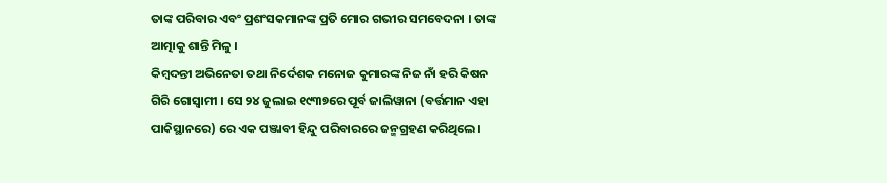ତାଙ୍କ ପରିବାର ଏବଂ ପ୍ରଶଂସକମାନଙ୍କ ପ୍ରତି ମୋର ଗଭୀର ସମବେଦନା । ତାଙ୍କ ଆତ୍ମାକୁ ଶାନ୍ତି ମିଳୁ ।
କିମ୍ବଦନ୍ତୀ ଅଭିନେତା ତଥା ନିର୍ଦେଶକ ମନୋଜ କୁମାରଙ୍କ ନିଜ ନାଁ ହରି କିଷନ ଗିରି ଗୋସ୍ୱାମୀ । ସେ ୨୪ ଜୁଲାଇ ୧୯୩୭ରେ ପୂର୍ବ ଜାଲିୱାନା (ବର୍ତ୍ତମାନ ଏହା ପାକିସ୍ଥାନରେ) ରେ ଏକ ପଞ୍ଜାବୀ ହିନ୍ଦୁ ପରିବାରରେ ଜନ୍ମଗ୍ରହଣ କରିଥିଲେ।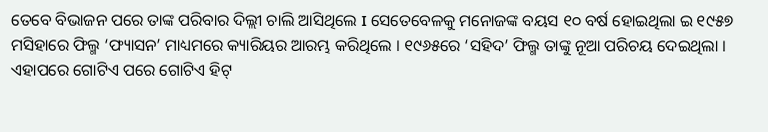ତେବେ ବିଭାଜନ ପରେ ତାଙ୍କ ପରିବାର ଦିଲ୍ଲୀ ଚାଲି ଆସିଥିଲେ I ସେତେବେଳକୁ ମନୋଜଙ୍କ ବୟସ ୧୦ ବର୍ଷ ହୋଇଥିଲା ଇ ୧୯୫୭ ମସିହାରେ ଫିଲ୍ମ ‘ଫ୍ୟାସନ’ ମାଧ୍ୟମରେ କ୍ୟାରିୟର ଆରମ୍ଭ କରିଥିଲେ । ୧୯୬୫ରେ ‘ସହିଦ’ ଫିଲ୍ମ ତାଙ୍କୁ ନୂଆ ପରିଚୟ ଦେଇଥିଲା । ଏହାପରେ ଗୋଟିଏ ପରେ ଗୋଟିଏ ହିଟ୍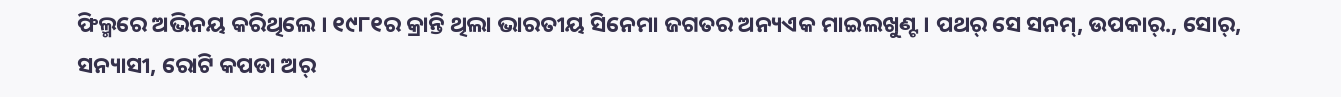ଫିଲ୍ମରେ ଅଭିନୟ କରିଥିଲେ । ୧୯୮୧ର କ୍ରାନ୍ତି ଥିଲା ଭାରତୀୟ ସିନେମା ଜଗତର ଅନ୍ୟଏକ ମାଇଲଖୁଣ୍ଟ । ପଥର୍ ସେ ସନମ୍, ଉପକାର୍., ସୋର୍, ସନ୍ୟାସୀ, ରୋଟି କପଡା ଅର୍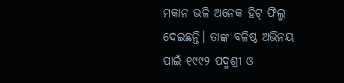ମକାନ ଭଳି ଅନେକ ହିଟ୍ ଫିଲ୍ମ ଦେଇଛନ୍ତି। ତାଙ୍କ ବଳିଷ୍ଠ ଅଭିନୟ ପାଇଁ ୧୯୯୨ ପଦ୍ମଶ୍ରୀ ଓ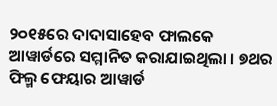୨୦୧୫ରେ ଦାଦାସାହେବ ଫାଲକେ ଆୱାର୍ଡରେ ସମ୍ମାନିତ କରାଯାଇଥିଲା । ୭ଥର ଫିଲ୍ମ ଫେୟାର ଆୱାର୍ଡ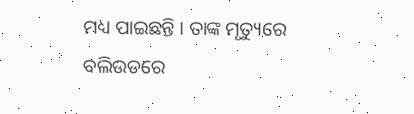ମଧ୍ୟ ପାଇଛନ୍ତି । ତାଙ୍କ ମୃତ୍ୟୁରେ ବଲିଉଡରେ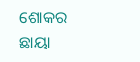ଶୋକର ଛାୟା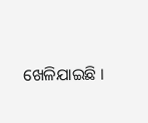ଖେଳିଯାଇଛି ।